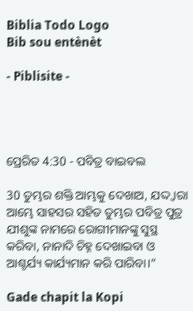Biblia Todo Logo
Bib sou entènèt

- Piblisite -




ପ୍ରେରିତ 4:30 - ପବିତ୍ର ବାଇବଲ

30 ତୁମ୍ଭର ଶକ୍ତି ଆମ୍ଭକୁ ଦେଖାଅ, ଯଦ୍ଦ୍ୱାରା ଆମ୍ଭେ ସାହସର ସହିତ ତୁମ୍ଭର ପବିତ୍ର ପୁତ୍ର ଯୀଶୁଙ୍କ ନାମରେ ରୋଗୀମାନଙ୍କୁ ସୁସ୍ଥ କରିବା, ନାନାଦି ଚିହ୍ନ ଦେଖାଇବା ଓ ଆଶ୍ଚର୍ଯ୍ୟ କାର୍ଯ୍ୟମାନ କରି ପାରିବା।”

Gade chapit la Kopi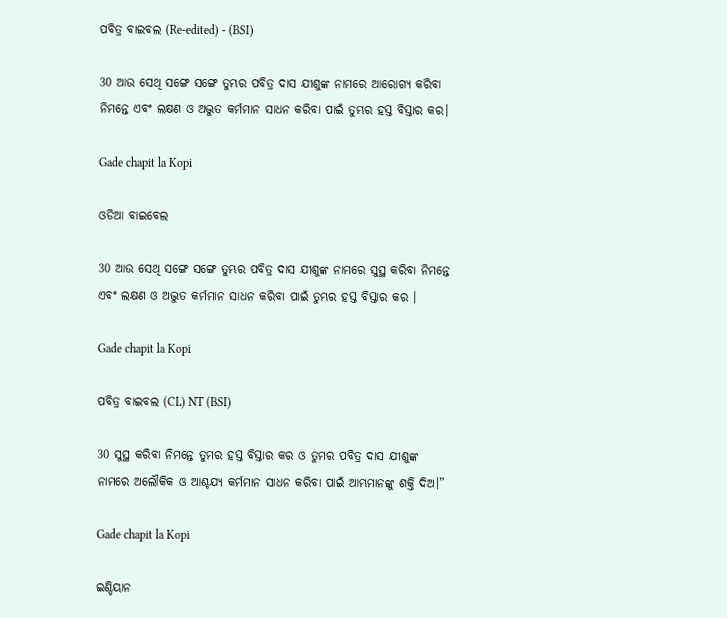ପବିତ୍ର ବାଇବଲ (Re-edited) - (BSI)

30 ଆଉ ସେଥି ସଙ୍ଗେ ସଙ୍ଗେ ତୁମ୍ଭର ପବିତ୍ର ଦାସ ଯୀଶୁଙ୍କ ନାମରେ ଆରୋଗ୍ୟ କରିବା ନିମନ୍ତେ ଏବଂ ଲକ୍ଷଣ ଓ ଅଦ୍ଭୁତ କର୍ମମାନ ସାଧନ କରିବା ପାଇଁ ତୁମ୍ଭର ହସ୍ତ ବିସ୍ତାର କର।

Gade chapit la Kopi

ଓଡିଆ ବାଇବେଲ

30 ଆଉ ସେଥି ସଙ୍ଗେ ସଙ୍ଗେ ତୁମ୍ଭର ପବିତ୍ର ଦାସ ଯୀଶୁଙ୍କ ନାମରେ ସୁସ୍ଥ କରିବା ନିମନ୍ତେ ଏବଂ ଲକ୍ଷଣ ଓ ଅଦ୍ଭୁତ କର୍ମମାନ ସାଧନ କରିବା ପାଇଁ ତୁମ୍ଭର ହସ୍ତ ବିସ୍ତାର କର ।

Gade chapit la Kopi

ପବିତ୍ର ବାଇବଲ (CL) NT (BSI)

30 ସୁସ୍ଥ କରିବା ନିମନ୍ତେ ତୁମର ହସ୍ତ ବିସ୍ତାର କର ଓ ତୁମର ପବିତ୍ର ଦାସ ଯୀଶୁଙ୍କ ନାମରେ ଅଲୌକିକ ଓ ଆଶ୍ଚଯ୍ୟ କର୍ମମାନ ସାଧନ କରିବା ପାଇଁ ଆମ୍ଭମାନଙ୍କୁ ଶକ୍ତି ଦିଅ।”

Gade chapit la Kopi

ଇଣ୍ଡିୟାନ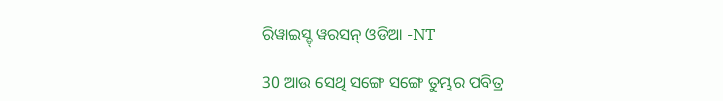ରିୱାଇସ୍ଡ୍ ୱରସନ୍ ଓଡିଆ -NT

30 ଆଉ ସେଥି ସଙ୍ଗେ ସଙ୍ଗେ ତୁମ୍ଭର ପବିତ୍ର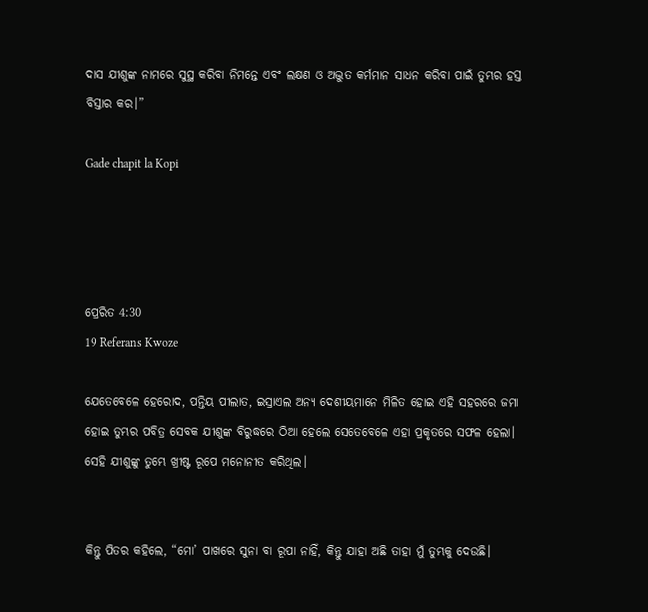ଦାସ ଯୀଶୁଙ୍କ ନାମରେ ସୁସ୍ଥ କରିବା ନିମନ୍ତେ ଏବଂ ଲକ୍ଷଣ ଓ ଅଦ୍ଭୁତ କର୍ମମାନ ସାଧନ କରିବା ପାଇଁ ତୁମ୍ଭର ହସ୍ତ ବିସ୍ତାର କର।”

Gade chapit la Kopi




ପ୍ରେରିତ 4:30
19 Referans Kwoze

ଯେତେବେଳେ ହେରୋଦ, ପନ୍ତିୟ ପୀଲାତ, ଇସ୍ରାଏଲ ଅନ୍ୟ ଦେଶୀୟମାନେ ମିଳିତ ହୋଇ ଏହି ସହରରେ ଜମା ହୋଇ ତୁମ୍ଭର ପବିତ୍ର ସେବକ ଯୀଶୁଙ୍କ ବିରୁଦ୍ଧରେ ଠିଆ ହେଲେ ସେତେବେଳେ ଏହା ପ୍ରକୃତରେ ସଫଳ ହେଲା। ସେହି ଯୀଶୁଙ୍କୁ ତୁମ୍ଭେ ଖ୍ରୀଷ୍ଟ ରୂପେ ମନୋନୀତ କରିଥିଲ।


କିନ୍ତୁ ପିତର କହିଲେ, “ମୋ’ ପାଖରେ ସୁନା ବା ରୂପା ନାହିଁ, କିନ୍ତୁ ଯାହା ଅଛି ତାହା ମୁଁ ତୁମ୍ଭକୁ ଦେଉଛି।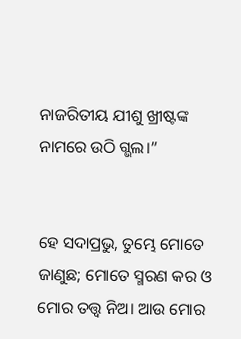ନାଜରିତୀୟ ଯୀଶୁ ଖ୍ରୀଷ୍ଟଙ୍କ ନାମରେ ଉଠି ଗ୍ଭଲ।”


ହେ ସଦାପ୍ରଭୁ, ତୁମ୍ଭେ ମୋତେ ଜାଣୁଛ; ମୋତେ ସ୍ମରଣ କର ଓ ମୋର ତତ୍ତ୍ୱ ନିଅ। ଆଉ ମୋର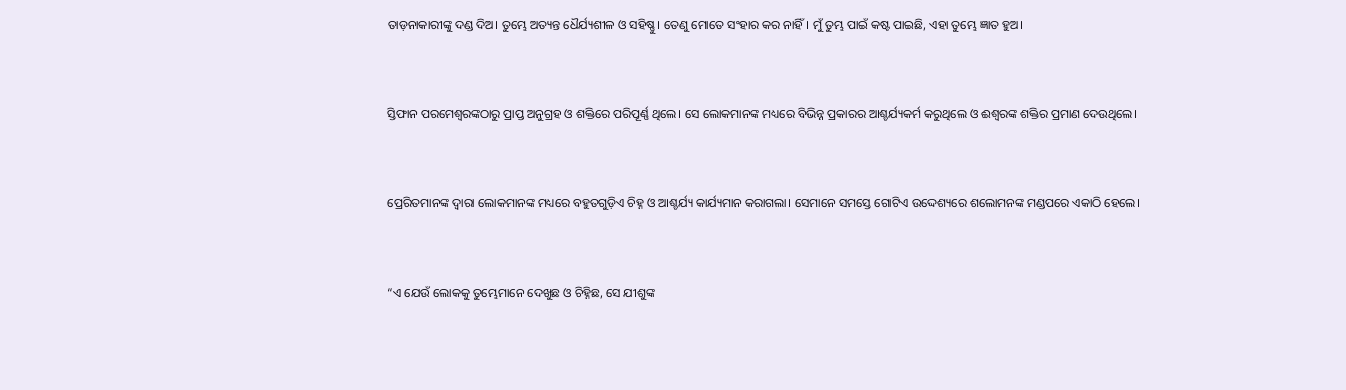ତାଡ଼ନାକାରୀଙ୍କୁ ଦଣ୍ଡ ଦିଅ। ତୁମ୍ଭେ ଅତ୍ୟନ୍ତ ଧୈର୍ଯ୍ୟଶୀଳ ଓ ସହିଷ୍ଣୁ। ତେଣୁ ମୋତେ ସଂହାର କର ନାହିଁ। ମୁଁ ତୁମ୍ଭ ପାଇଁ କଷ୍ଟ ପାଇଛି, ଏହା ତୁମ୍ଭେ ଜ୍ଞାତ ହୁଅ।


ସ୍ତିଫାନ ପରମେଶ୍ୱରଙ୍କଠାରୁ ପ୍ରାପ୍ତ ଅନୁଗ୍ରହ ଓ ଶକ୍ତିରେ ପରିପୂର୍ଣ୍ଣ ଥିଲେ। ସେ ଲୋକମାନଙ୍କ ମଧ୍ୟରେ ବିଭିନ୍ନ ପ୍ରକାରର ଆଶ୍ଚର୍ଯ୍ୟକର୍ମ କରୁଥିଲେ ଓ ଈଶ୍ୱରଙ୍କ ଶକ୍ତିର ପ୍ରମାଣ ଦେଉଥିଲେ।


ପ୍ରେରିତମାନଙ୍କ ଦ୍ୱାରା ଲୋକମାନଙ୍କ ମଧ୍ୟରେ ବହୁତଗୁଡ଼ିଏ ଚିହ୍ନ ଓ ଆଶ୍ଚର୍ଯ୍ୟ କାର୍ଯ୍ୟମାନ କରାଗଲା। ସେମାନେ ସମସ୍ତେ ଗୋଟିଏ ଉଦ୍ଦେଶ୍ୟରେ ଶଲୋମନଙ୍କ ମଣ୍ଡପରେ ଏକାଠି ହେଲେ।


“ଏ ଯେଉଁ ଲୋକକୁ ତୁମ୍ଭେମାନେ ଦେଖୁଛ ଓ ଚିହ୍ନିଛ, ସେ ଯୀଶୁଙ୍କ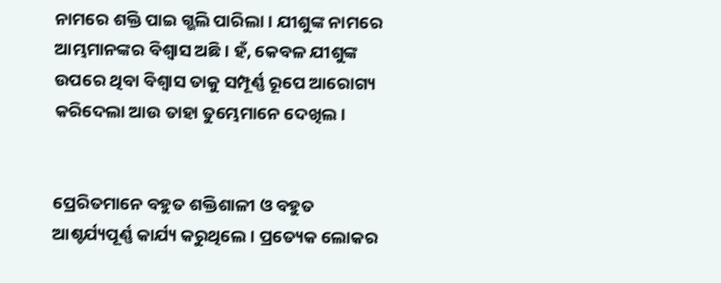ନାମରେ ଶକ୍ତି ପାଇ ଗ୍ଭଲି ପାରିଲା। ଯୀଶୁଙ୍କ ନାମରେ ଆମ୍ଭମାନଙ୍କର ବିଶ୍ୱାସ ଅଛି। ହଁ, କେବଳ ଯୀଶୁଙ୍କ ଉପରେ ଥିବା ବିଶ୍ୱାସ ତାକୁ ସମ୍ପୂର୍ଣ୍ଣ ରୂପେ ଆରୋଗ୍ୟ କରିଦେଲା ଆଉ ତାହା ତୁମ୍ଭେମାନେ ଦେଖିଲ।


ପ୍ରେରିତମାନେ ବହୁତ ଶକ୍ତିଶାଳୀ ଓ ବହୁତ ଆଶ୍ଚର୍ଯ୍ୟପୂର୍ଣ୍ଣ କାର୍ଯ୍ୟ କରୁଥିଲେ। ପ୍ରତ୍ୟେକ ଲୋକର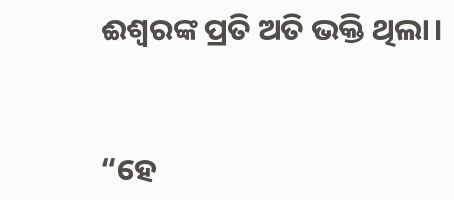ଈଶ୍ୱରଙ୍କ ପ୍ରତି ଅତି ଭକ୍ତି ଥିଲା।


“ହେ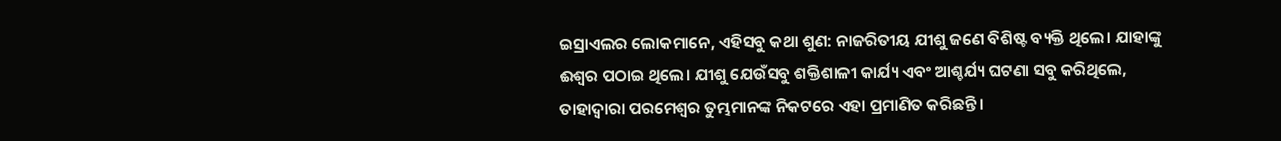ଇସ୍ରାଏଲର ଲୋକମାନେ, ଏହିସବୁ କଥା ଶୁଣ: ନାଜରିତୀୟ ଯୀଶୁ ଜଣେ ବିଶିଷ୍ଟ ବ୍ୟକ୍ତି ଥିଲେ। ଯାହାଙ୍କୁ ଈଶ୍ୱର ପଠାଇ ଥିଲେ। ଯୀଶୁ ଯେଉଁସବୁ ଶକ୍ତିଶାଳୀ କାର୍ଯ୍ୟ ଏବଂ ଆଶ୍ଚର୍ଯ୍ୟ ଘଟଣା ସବୁ କରିଥିଲେ, ତାହାଦ୍ୱାରା ପରମେଶ୍ୱର ତୁମ୍ଭମାନଙ୍କ ନିକଟରେ ଏହା ପ୍ରମାଣିତ କରିଛନ୍ତି।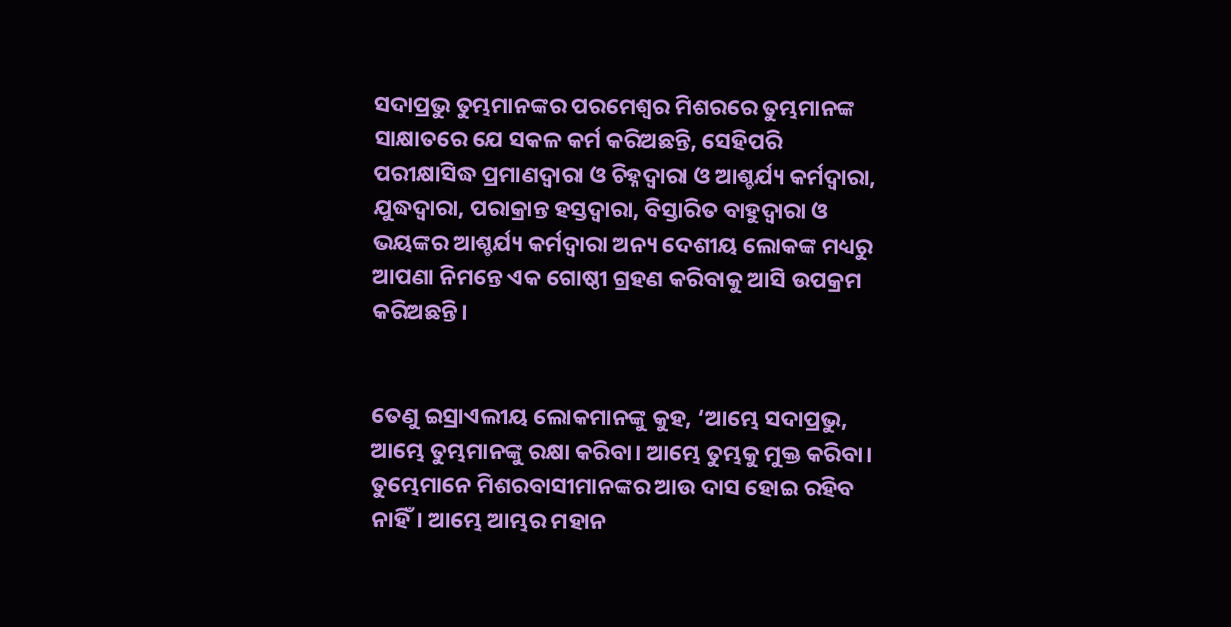ସଦାପ୍ରଭୁ ତୁମ୍ଭମାନଙ୍କର ପରମେଶ୍ୱର ମିଶରରେ ତୁମ୍ଭମାନଙ୍କ ସାକ୍ଷାତରେ ଯେ ସକଳ କର୍ମ କରିଅଛନ୍ତି, ସେହିପରି ପରୀକ୍ଷାସିଦ୍ଧ ପ୍ରମାଣଦ୍ୱାରା ଓ ଚିହ୍ନଦ୍ୱାରା ଓ ଆଶ୍ଚର୍ଯ୍ୟ କର୍ମଦ୍ୱାରା, ଯୁଦ୍ଧଦ୍ୱାରା, ପରାକ୍ରାନ୍ତ ହସ୍ତଦ୍ୱାରା, ବିସ୍ତାରିତ ବାହୁଦ୍ୱାରା ଓ ଭୟଙ୍କର ଆଶ୍ଚର୍ଯ୍ୟ କର୍ମଦ୍ୱାରା ଅନ୍ୟ ଦେଶୀୟ ଲୋକଙ୍କ ମଧ୍ୟରୁ ଆପଣା ନିମନ୍ତେ ଏକ ଗୋଷ୍ଠୀ ଗ୍ରହଣ କରିବାକୁ ଆସି ଉପକ୍ରମ କରିଅଛନ୍ତି।


ତେଣୁ ଇସ୍ରାଏଲୀୟ ଲୋକମାନଙ୍କୁ କୁହ, ‘ଆମ୍ଭେ ସଦାପ୍ରଭୁ, ଆମ୍ଭେ ତୁମ୍ଭମାନଙ୍କୁ ରକ୍ଷା କରିବା। ଆମ୍ଭେ ତୁମ୍ଭକୁ ମୁକ୍ତ କରିବା। ତୁମ୍ଭେମାନେ ମିଶରବାସୀମାନଙ୍କର ଆଉ ଦାସ ହୋଇ ରହିବ ନାହିଁ। ଆମ୍ଭେ ଆମ୍ଭର ମହାନ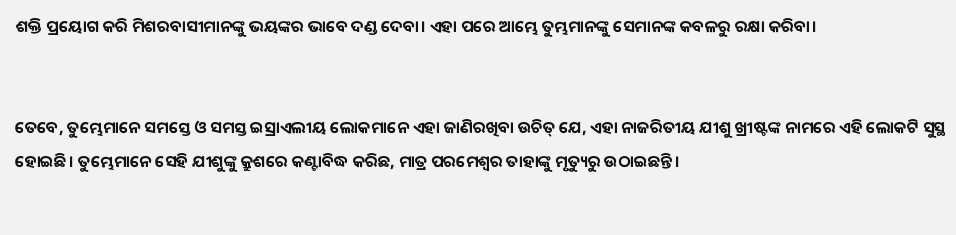ଶକ୍ତି ପ୍ରୟୋଗ କରି ମିଶରବାସୀମାନଙ୍କୁ ଭୟଙ୍କର ଭାବେ ଦଣ୍ଡ ଦେବା। ଏହା ପରେ ଆମ୍ଭେ ତୁମ୍ଭମାନଙ୍କୁ ସେମାନଙ୍କ କବଳରୁ ରକ୍ଷା କରିବା।


ତେବେ, ତୁମ୍ଭେମାନେ ସମସ୍ତେ ଓ ସମସ୍ତ ଇସ୍ରାଏଲୀୟ ଲୋକମାନେ ଏହା ଜାଣିରଖିବା ଉଚିତ୍ ଯେ, ଏହା ନାଜରିତୀୟ ଯୀଶୁ ଖ୍ରୀଷ୍ଟଙ୍କ ନାମରେ ଏହି ଲୋକଟି ସୁସ୍ଥ ହୋଇଛି। ତୁମ୍ଭେମାନେ ସେହି ଯୀଶୁଙ୍କୁ କ୍ରୁଶରେ କଣ୍ଟାବିଦ୍ଧ କରିଛ, ମାତ୍ର ପରମେଶ୍ୱର ତାହାଙ୍କୁ ମୃତ୍ୟୁରୁ ଉଠାଇଛନ୍ତି।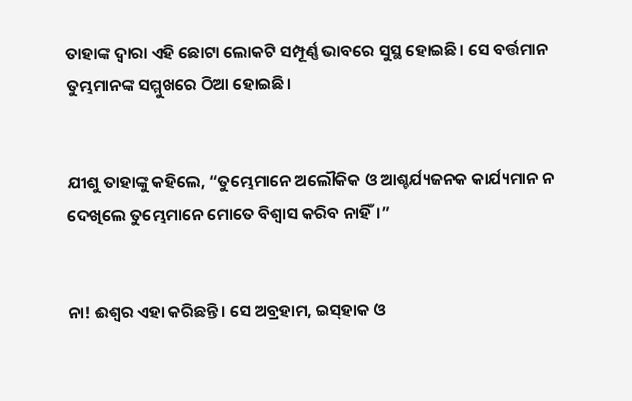ତାହାଙ୍କ ଦ୍ୱାରା ଏହି ଛୋଟା ଲୋକଟି ସମ୍ପୂର୍ଣ୍ଣ ଭାବରେ ସୁସ୍ଥ ହୋଇଛି। ସେ ବର୍ତ୍ତମାନ ତୁମ୍ଭମାନଙ୍କ ସମ୍ମୁଖରେ ଠିଆ ହୋଇଛି।


ଯୀଶୁ ତାହାଙ୍କୁ କହିଲେ, “ତୁମ୍ଭେମାନେ ଅଲୌକିକ ଓ ଆଶ୍ଚର୍ଯ୍ୟଜନକ କାର୍ଯ୍ୟମାନ ନ ଦେଖିଲେ ତୁମ୍ଭେମାନେ ମୋତେ ବିଶ୍ୱାସ କରିବ ନାହିଁ।”


ନା! ଈଶ୍ୱର ଏହା କରିଛନ୍ତି। ସେ ଅବ୍ରହାମ, ଇ‌ସ୍‌ହାକ ଓ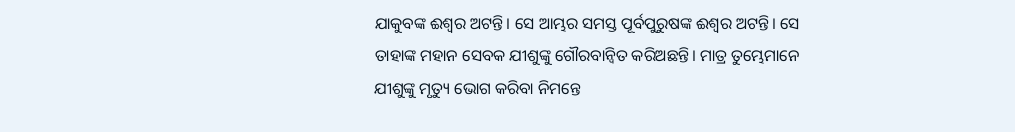ଯାକୁବଙ୍କ ଈଶ୍ୱର ଅଟନ୍ତି। ସେ ଆମ୍ଭର ସମସ୍ତ ପୂର୍ବପୁରୁଷଙ୍କ ଈଶ୍ୱର ଅଟନ୍ତି। ସେ ତାହାଙ୍କ ମହାନ ସେବକ ଯୀଶୁଙ୍କୁ ଗୌରବାନ୍ୱିତ କରିଅଛନ୍ତି। ମାତ୍ର ତୁମ୍ଭେମାନେ ଯୀଶୁଙ୍କୁ ମୃତ୍ୟୁ ଭୋଗ କରିବା ନିମନ୍ତେ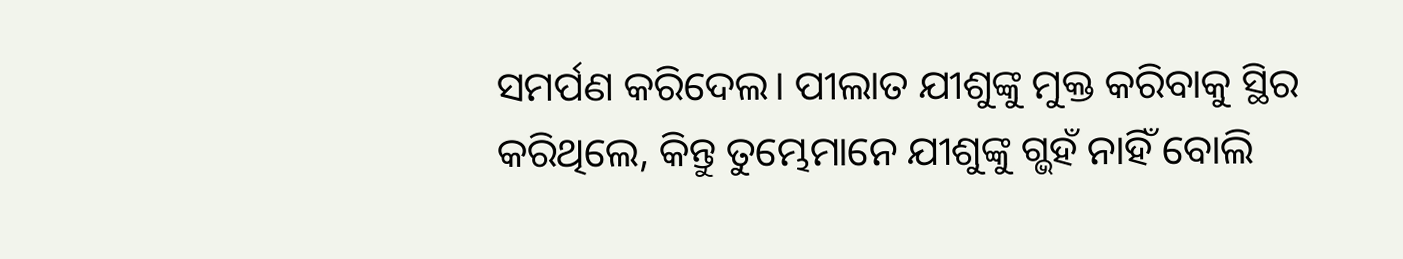ସମର୍ପଣ କରିଦେଲ। ପୀଲାତ ଯୀଶୁଙ୍କୁ ମୁକ୍ତ କରିବାକୁ ସ୍ଥିର କରିଥିଲେ, କିନ୍ତୁ ତୁମ୍ଭେମାନେ ଯୀଶୁଙ୍କୁ ଗ୍ଭହଁ ନାହିଁ ବୋଲି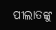ପୀଲାତଙ୍କୁ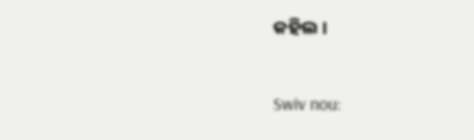କହିଲ।


Swiv nou: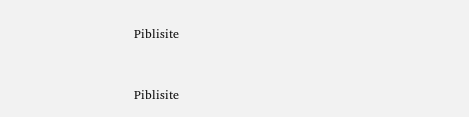Piblisite


Piblisite